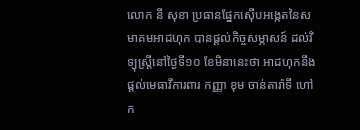លោក នី សុខា ប្រធានផ្នែកស៊ើបអង្កេតនៃសមាគមអាដហុក បានផ្តល់កិច្ចសម្ភាសន៍ ដល់វិទ្យុស្ត្រីនៅថ្ងៃទី១០ ខែមិនានេះថា អាដហុកនឹងផ្តល់មេធាវីការពារ កញ្ញា ខុម ចាន់តារ៉ាទី ហៅក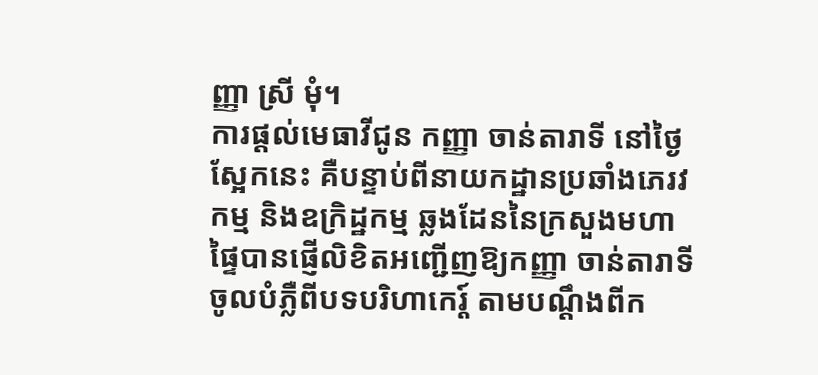ញ្ញា ស្រី មុំ។
ការផ្តល់មេធាវីជូន កញ្ញា ចាន់តារាទី នៅថ្ងៃស្អែកនេះ គឺបន្ទាប់ពីនាយកដ្ឋានប្រឆាំងភេរវកម្ម និងឧក្រិដ្ឋកម្ម ឆ្លងដែននៃក្រសួងមហាផ្ទៃបានផ្ញើលិខិតអញ្ជើញឱ្យកញ្ញា ចាន់តារាទី ចូលបំភ្លឺពីបទបរិហាកេរ្ត៍ តាមបណ្តឹងពីក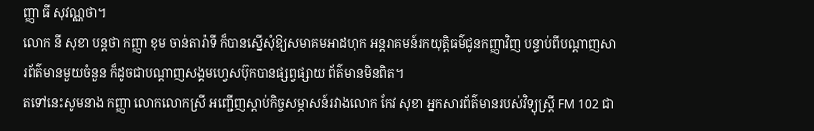ញ្ញា ធី សុវណ្ណថា។
លោក នី សុខា បន្តថា កញ្ញា ខុម ចាន់តារ៉ាទី ក៏បានស្នើសុំឱ្យសមាគមអាដហុក អន្តរាគមន៍រកយុត្តិធម៌ជូនកញ្ញាវិញ បន្ទាប់ពីបណ្តាញសារព័ត៌មានមួយចំនួន ក៏ដូចជាបណ្តាញសង្គមហ្វេសប៊ុកបានផ្សព្វផ្សាយ ព័ត៌មានមិនពិត។
តទៅនេះសូមនាង កញ្ញា លោកលោកស្រី អញ្ជើញស្តាប់កិច្ចសម្ភាសន៍រវាងលោក កែវ សុខា អ្នកសារព័ត៌មានរបស់វិទ្យុស្ត្រី FM 102 ជា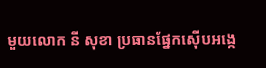មួយលោក នី សុខា ប្រធានផ្នែកស៊ើបអង្កេ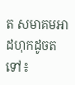ត សមាគមអាដហុកដូចតទៅ៖